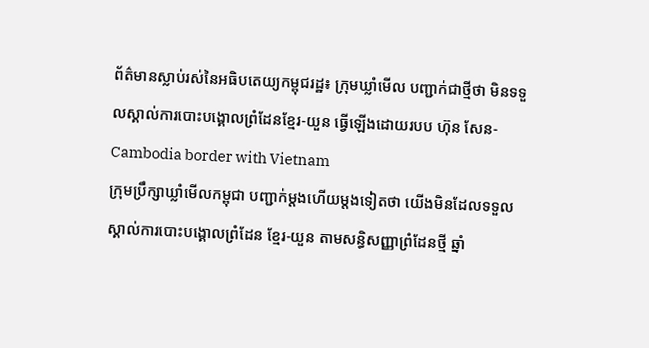ព័ត៌មានស្លាប់រស់នៃអធិបតេយ្យកម្ពុជរដ្ឋ៖ ក្រុមឃ្លាំមើល បញ្ជាក់ជាថ្មីថា មិនទទួលស្គាល់ការបោះបង្គោលព្រំដែនខ្មែរ-យួន ធ្វើឡើងដោយរបប ហ៊ុន សែន-Cambodia border with Vietnam
ក្រុមប្រឹក្សាឃ្លាំមើលកម្ពុជា បញ្ជាក់ម្តងហើយម្តងទៀតថា យើងមិនដែលទទួលស្គាល់ការបោះបង្គោលព្រំដែន ខ្មែរ-យួន តាមសន្ធិសញ្ញាព្រំដែនថ្មី ឆ្នាំ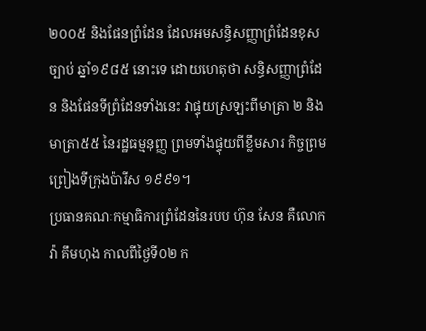២០០៥ និងផែនព្រំដែន ដែលអមសន្ធិសញ្ញាព្រំដែនខុសច្បាប់ ឆ្នាំ១៩៨៥ នោះទេ ដោយហេតុថា សន្ធិសញ្ញាព្រំដែន និងផែនទីព្រំដែនទាំងនេះ វាផ្ទុយស្រឡះពីមាត្រា ២ និង មាត្រា៥៥ នៃរដ្ឋធម្មនុញ្ញ ព្រមទាំងផ្ទុយពីខ្លឹមសារ កិច្ចព្រមព្រៀងទីក្រុងប៉ារីស ១៩៩១។
ប្រធានគណៈកម្មាធិការព្រំដែននៃរបប ហ៊ុន សែន គឺលោក វ៉ា គឹមហុង កាលពីថ្ងៃទី០២ ក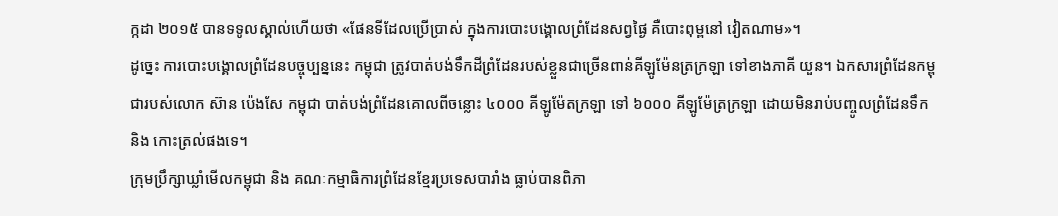ក្កដា ២០១៥ បានទទូលស្គាល់ហើយថា «ផែនទីដែលប្រើប្រាស់ ក្នុងការបោះបង្គោលព្រំដែនសព្វផ្ងៃ គឺបោះពុម្ពនៅ វៀតណាម»។
ដូច្នេះ ការបោះបង្គោលព្រំដែនបច្ចុប្បន្ននេះ កម្ពុជា ត្រូវបាត់បង់ទឹកដីព្រំដែនរបស់ខ្លួនជាច្រើនពាន់គីឡូម៉ែនត្រក្រឡា ទៅខាងភាគី យួន។ ឯកសារព្រំដែនកម្ពុជារបស់លោក ស៊ាន ប៉េងសែ កម្ពុជា បាត់បង់ព្រំដែនគោលពីចន្លោះ ៤០០០ គីឡូម៉ែតក្រឡា ទៅ ៦០០០ គីឡូម៉ែត្រក្រឡា ដោយមិនរាប់បញ្ចូលព្រំដែនទឹក និង កោះត្រល់ផងទេ។
ក្រុមប្រឹក្សាឃ្លាំមើលកម្ពុជា និង គណៈកម្មាធិការព្រំដែនខ្មែរប្រទេសបារាំង ធ្លាប់បានពិភា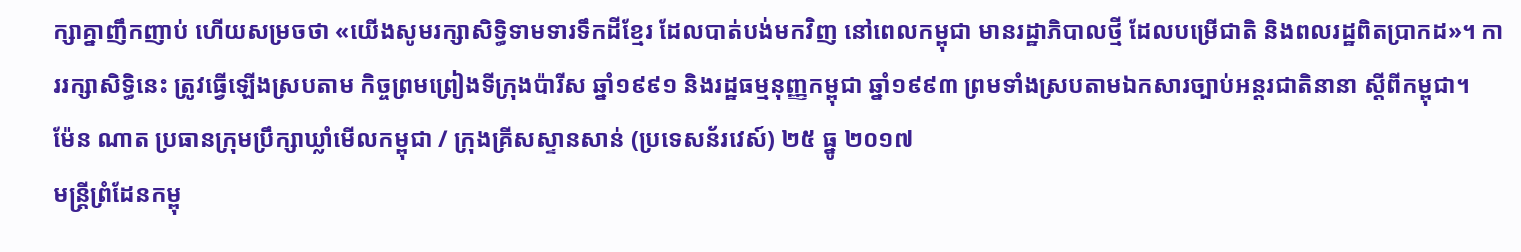ក្សាគ្នាញឹកញាប់ ហើយសម្រចថា «យើងសូមរក្សាសិទ្ធិទាមទារទឹកដីខ្មែរ ដែលបាត់បង់មកវិញ នៅពេលកម្ពុជា មានរដ្ឋាភិបាលថ្មី ដែលបម្រើជាតិ និងពលរដ្ឋពិតប្រាកដ»។ ការរក្សាសិទ្ធិនេះ ត្រូវធ្វើឡើងស្របតាម កិច្ចព្រមព្រៀងទីក្រុងប៉ារីស ឆ្នាំ១៩៩១ និងរដ្ឋធម្មនុញ្ញកម្ពុជា ឆ្នាំ១៩៩៣ ព្រមទាំងស្របតាមឯកសារច្បាប់អន្តរជាតិនានា ស្តីពីកម្ពុជា។
ម៉ែន ណាត ប្រធានក្រុមប្រឹក្សាឃ្លាំមើលកម្ពុជា / ក្រុងគ្រីសស្ទានសាន់ (ប្រទេសន័រវេស៍) ២៥ ធ្នូ ២០១៧
មន្ត្រីព្រំដែនកម្ពុ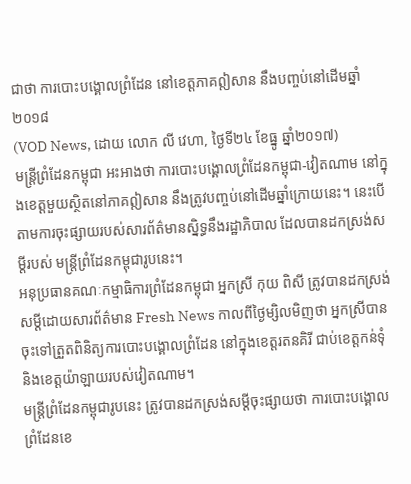ជាថា ការបោះបង្គោលព្រំដែន នៅខេត្តភាគឦសាន នឹងបញ្ចប់នៅដើមឆ្នាំ២០១៨
(VOD News, ដោយ លោក លី វេហា, ថ្ងៃទី២៤ ខែធ្នូ ឆ្នាំ២០១៧)
មន្ត្រីព្រំដែនកម្ពុជា អះអាងថា ការបោះបង្គោលព្រំដែនកម្ពុជា-វៀតណាម នៅក្នុងខេត្តមួយស្ថិតនៅភាគឦសាន នឹងត្រូវបញ្ចប់នៅដើមឆ្នាំក្រោយនេះ។ នេះបើតាមការចុះផ្សាយរបស់សារព័ត៌មានស្និទ្ធនឹងរដ្ឋាភិបាល ដែលបានដកស្រង់សម្ដីរបស់ មន្ត្រីព្រំដែនកម្ពុជារូបនេះ។
អនុប្រធានគណៈកម្មាធិការព្រំដែនកម្ពុជា អ្នកស្រី កុយ ពិសី ត្រូវបានដកស្រង់សម្ដីដោយសារព័ត៌មាន Fresh News កាលពីថ្ងៃម្សិលមិញថា អ្នកស្រីបានចុះទៅត្រួតពិនិត្យការបោះបង្គោលព្រំដែន នៅក្នុងខេត្តរតនគិរី ជាប់ខេត្តកន់ទុំ និងខេត្តយ៉ាឡាយរបស់វៀតណាម។
មន្ត្រីព្រំដែនកម្ពុជារូបនេះ ត្រូវបានដកស្រង់សម្ដីចុះផ្សាយថា ការបោះបង្គោលព្រំដែនខេ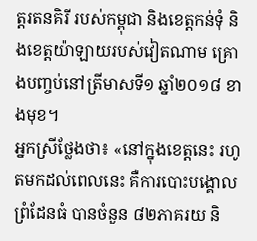ត្តរតនគិរី របស់កម្ពុជា និងខេត្តកន់ទុំ និងខេត្តយ៉ាឡាយរបស់វៀតណាម គ្រោងបញ្ចប់នៅត្រីមាសទី១ ឆ្នាំ២០១៨ ខាងមុខ។
អ្នកស្រីថ្លែងថា៖ «នៅក្នុងខេត្តនេះ រហូតមកដល់ពេលនេះ គឺការបោះបង្គោលព្រំដែនធំ បានចំនួន ៨២ភាគរយ និ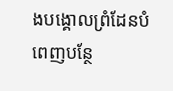ងបង្គោលព្រំដែនបំពេញបន្ថែ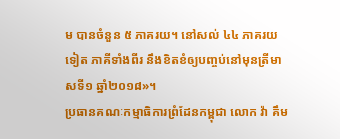ម បានចំនួន ៥ ភាគរយ។ នៅសល់ ៤៤ ភាគរយទៀត ភាគីទាំងពីរ នឹងខិតខំឲ្យបញ្ចប់នៅមុនត្រីមាសទី១ ឆ្នាំ២០១៨»។
ប្រធានគណៈកម្មាធិការព្រំដែនកម្ពុជា លោក វ៉ា គឹម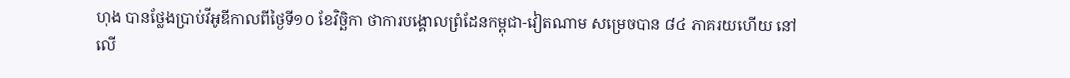ហុង បានថ្លែងប្រាប់វីអូឌីកាលពីថ្ងៃទី១០ ខែវិច្ឆិកា ថាការបង្គោលព្រំដែនកម្ពុជា-វៀតណាម សម្រេចបាន ៨៤ ភាគរយហើយ នៅលើ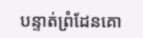បន្ទាត់ព្រំដែនគោ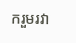ករួមរវា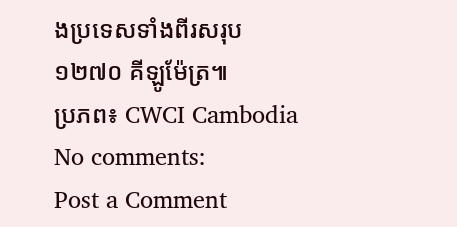ងប្រទេសទាំងពីរសរុប ១២៧០ គីឡូម៉ែត្រ៕
ប្រភព៖ CWCI Cambodia
No comments:
Post a Comment